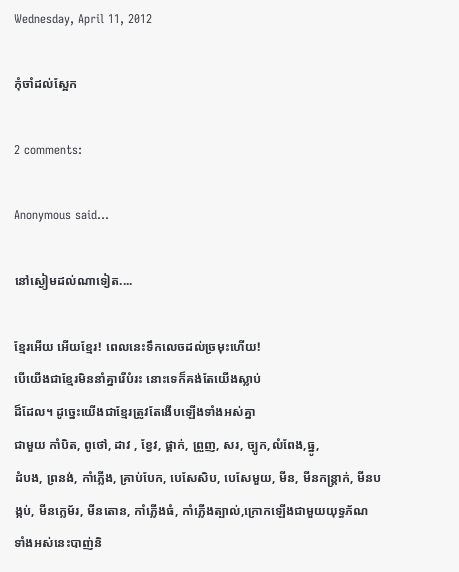Wednesday, April 11, 2012

កុំចាំដល់ស្អែក

2 comments:

Anonymous said...

នៅស្ងៀមដល់ណាទៀត....

ខ្មែរអើយ អើយខ្មែរ! ពេលនេះទឹកលេចដល់ច្រមុះហើយ!
បើយើងជាខ្មែរមិននាំគ្នារើបំរះ នោះទេក៏គង់តែយើងស្លាប់
ដ៏ដែល។ ដូច្នេះយើងជាខ្មែរត្រូវតែងើបឡើងទាំងអស់គ្នា
ជាមួយ កាំបិត, ពូថៅ, ដាវ , ខ្វែវ, ផ្គាក់, ព្រួញ, សរ, ច្បូក,លំពែង,ធ្នូ,
ដំបង, ព្រនង់, កាំភ្លើង, គ្រាប់បែក, បេសែសិប, បេសែមួយ, មីន, មីនកន្ត្រាក់, មីនបង្កប់, មីនក្លេម័រ, មីនតោន, កាំភ្លើងធំ, កាំភ្លើងត្បាល់,ក្រោកឡើងជាមួយយុទ្ធភ័ណ
ទាំងអស់នេះបាញ់និ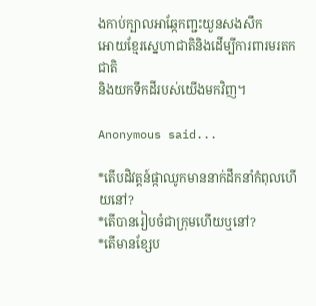ងកាប់ក្បាលអាឆ្កែកញ្ជះយួនសងសឹក
អោយខ្មែរស្នេហាជាតិនិងដើម្បីការពារមរតកជាតិ
និងយកទឹកដីរបស់យើងមកវិញ។

Anonymous said...

*តើបដិវត្តន៍ផ្កាឈូកមាននាក់ដឹកនាំកំពុលហើយនៅ?
*តើបានរៀបចំជាក្រុមហើយឬនៅ?
*តើមានខ្សែប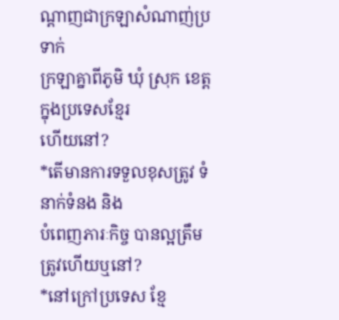ណ្ដាញជាក្រឡាសំណាញ់ប្រទាក់
ក្រឡាគ្នាពីភូមិ ឃុំ ស្រុក ខេត្តក្នុងប្រទេសខ្មែរ
ហើយនៅ?
*តើមានការទទួលខុសត្រូវ ទំនាក់ទំនង និង
បំពេញភារៈកិច្ច បានល្អត្រឹមត្រូវហើយឬនៅ?
*នៅក្រៅប្រទេស ខ្មែ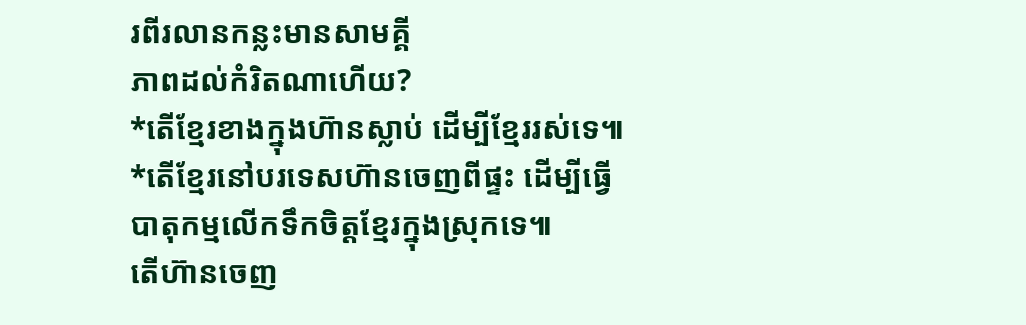រពីរលានកន្លះមានសាមគ្គី
ភាពដល់កំរិតណាហើយ?
*តើខ្មែរខាងក្នុងហ៊ានស្លាប់ ដើម្បីខ្មែររស់ទេ៕
*តើខ្មែរនៅបរទេសហ៊ានចេញពីផ្ទះ ដើម្បីធ្វើ
បាតុកម្មលើកទឹកចិត្តខ្មែរក្នុងស្រុកទេ៕
តើហ៊ានចេញ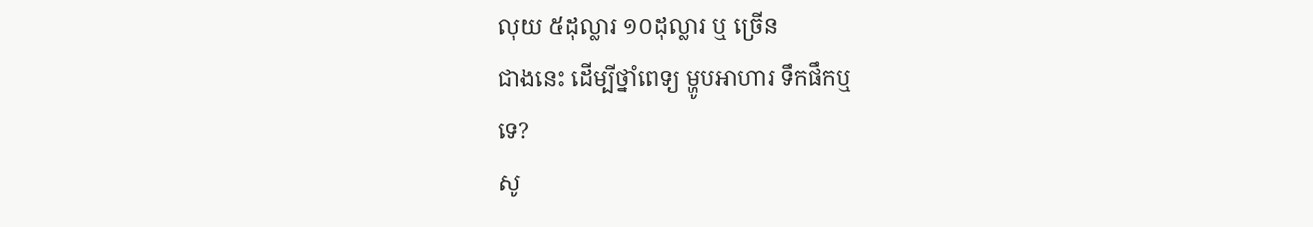លុយ ៥ដុល្លារ ១០ដុល្លារ ឬ ច្រើន
ជាងនេះ ដើម្បីថ្នាំពេទ្យ ម្ហូបអាហារ ទឹកផឹកឬ
ទេ?
សូ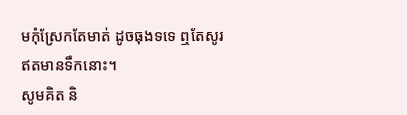មកុំស្រែកតែមាត់ ដូចធុងទទេ ឮតែសូរ
ឥតមានទឹកនោះ។
សូមគិត និ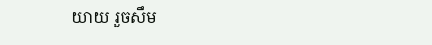យាយ រួចសឹម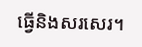ធ្វើនិងសរសេរ។